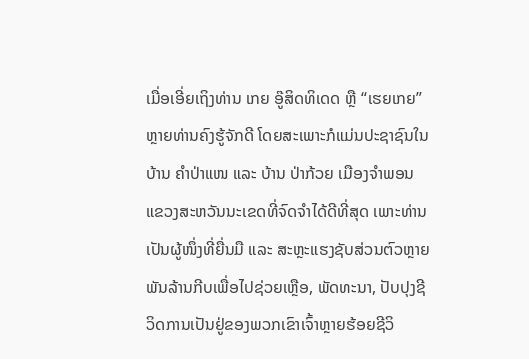ເມື່ອເອີ່ຍເຖິງທ່ານ ເກຍ ອູ໊ສິດທິເດດ ຫຼື “ເຮຍເກຍ” ຫຼາຍທ່ານຄົງຮູ້ຈັກດີ ໂດຍສະເພາະກໍແມ່ນປະຊາຊົນໃນບ້ານ ຄໍາປ່າແໜ ແລະ ບ້ານ ປ່າກ້ວຍ ເມືອງຈໍາພອນແຂວງສະຫວັນນະເຂດທີ່ຈົດຈໍາໄດ້ດີທີ່ສຸດ ເພາະທ່ານເປັນຜູ້ໜຶ່ງທີ່ຍື່ນມື ແລະ ສະຫຼະແຮງຊັບສ່ວນຕົວຫຼາຍພັນລ້ານກີບເພື່ອໄປຊ່ວຍເຫຼືອ, ພັດທະນາ, ປັບປຸງຊີວິດການເປັນຢູ່ຂອງພວກເຂົາເຈົ້າຫຼາຍຮ້ອຍຊີວິ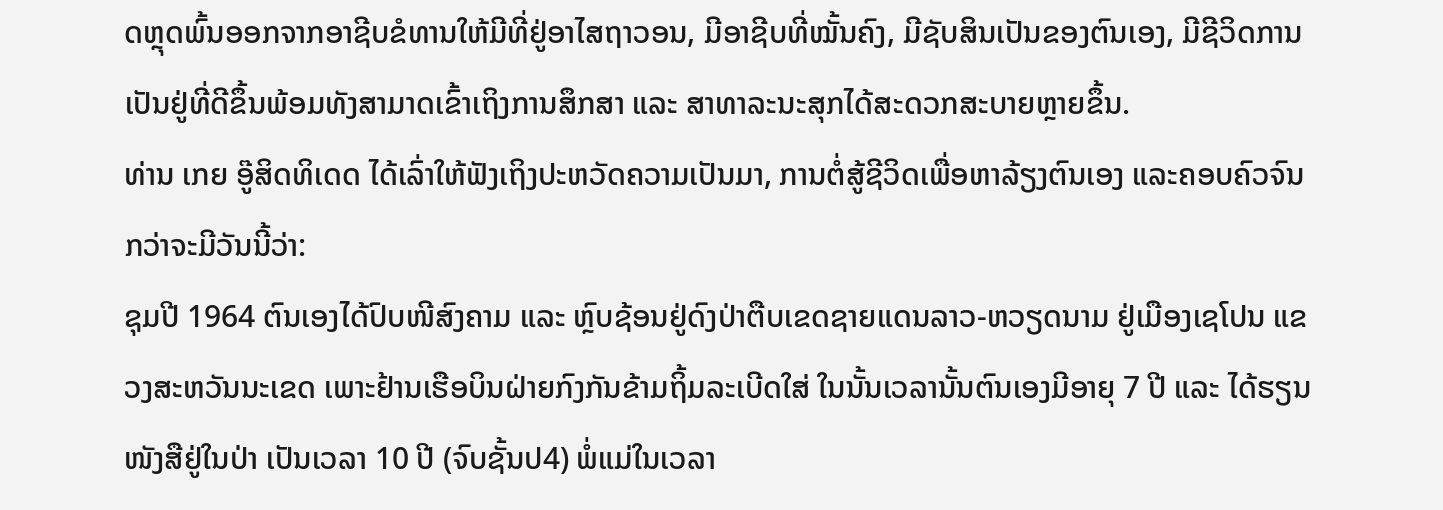ດຫຼຸດພົ້ນອອກຈາກອາຊີບຂໍທານໃຫ້ມີທີ່ຢູ່ອາໄສຖາວອນ, ມີອາຊີບທີ່ໝັ້ນຄົງ, ມີຊັບສິນເປັນຂອງຕົນເອງ, ມີຊີວິດການເປັນຢູ່ທີ່ດີຂຶ້ນພ້ອມທັງສາມາດເຂົ້າເຖິງການສຶກສາ ແລະ ສາທາລະນະສຸກໄດ້ສະດວກສະບາຍຫຼາຍຂຶ້ນ.
ທ່ານ ເກຍ ອູ໊ສິດທິເດດ ໄດ້ເລົ່າໃຫ້ຟັງເຖິງປະຫວັດຄວາມເປັນມາ, ການຕໍ່ສູ້ຊີວິດເພື່ອຫາລ້ຽງຕົນເອງ ແລະຄອບຄົວຈົນກວ່າຈະມີວັນນີ້ວ່າ:
ຊຸມປີ 1964 ຕົນເອງໄດ້ປົບໜີສົງຄາມ ແລະ ຫຼົບຊ້ອນຢູ່ດົງປ່າຕືບເຂດຊາຍແດນລາວ-ຫວຽດນາມ ຢູ່ເມືອງເຊໂປນ ແຂວງສະຫວັນນະເຂດ ເພາະຢ້ານເຮືອບິນຝ່າຍກົງກັນຂ້າມຖິ້ມລະເບີດໃສ່ ໃນນັ້ນເວລານັ້ນຕົນເອງມີອາຍຸ 7 ປີ ແລະ ໄດ້ຮຽນໜັງສືຢູ່ໃນປ່າ ເປັນເວລາ 10 ປີ (ຈົບຊັ້ນປ4) ພໍ່ແມ່ໃນເວລາ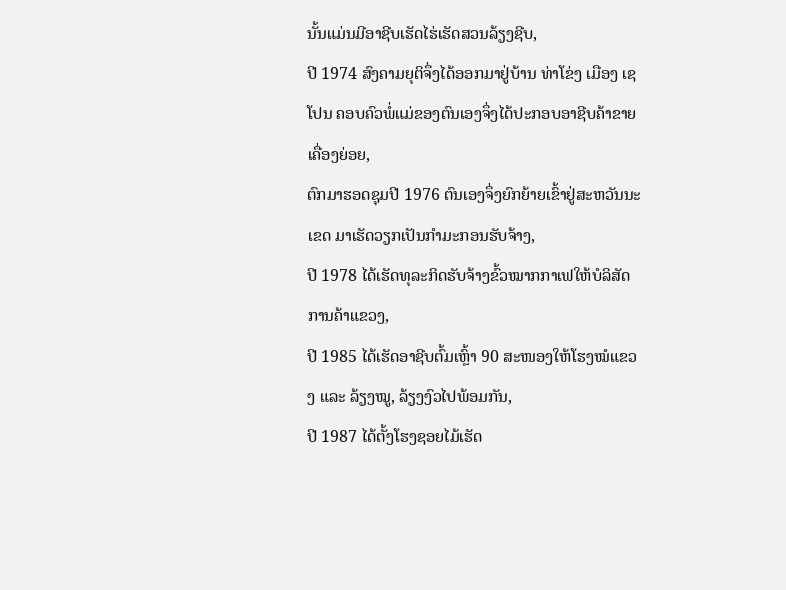ນັ້ນແມ່ນມີອາຊີບເຮັດໄຮ່ເຮັດສວນລ້ຽງຊີບ,
ປີ 1974 ສົງຄາມຍຸຕິຈຶ່ງໄດ້ອອກມາຢູ່ບ້ານ ທ່າໂຂ່ງ ເມືອງ ເຊໂປນ ຄອບຄົວພໍ່ແມ່ຂອງຕົນເອງຈຶ່ງໄດ້ປະກອບອາຊີບຄ້າຂາຍເຄື່ອງຍ່ອຍ,
ຕົກມາຮອດຊຸມປີ 1976 ຕົນເອງຈຶ່ງຍົກຍ້າຍເຂົ້າຢູ່ສະຫວັນນະເຂດ ມາເຮັດວຽກເປັນກໍາມະກອນຮັບຈ້າງ,
ປີ 1978 ໄດ້ເຮັດທຸລະກິດຮັບຈ້າງຂົ້ວໝາກກາເຟໃຫ້ບໍລິສັດການຄ້າແຂວງ,
ປີ 1985 ໄດ້ເຮັດອາຊີບຕົ້ມເຫຼົ້າ 90 ສະໜອງໃຫ້ໂຮງໝໍແຂວງ ແລະ ລ້ຽງໝູ, ລ້ຽງງົວໄປພ້ອມກັນ,
ປີ 1987 ໄດ້ຕັ້ງໂຮງຊອຍໄມ້ເຮັດ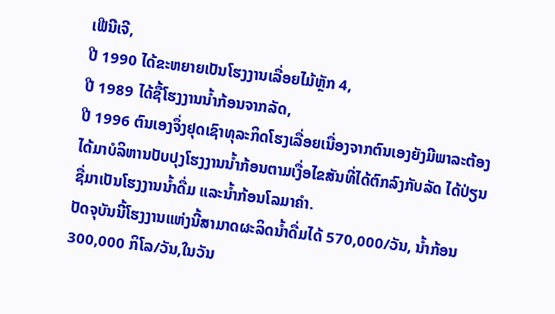ເຟີນີເຈີ,
ປີ 1990 ໄດ້ຂະຫຍາຍເປັນໂຮງງານເລື່ອຍໄມ້ຫຼັກ 4,
ປີ 1989 ໄດ້ຊື້ໂຮງງານນໍ້າກ້ອນຈາກລັດ,
ປີ 1996 ຕົນເອງຈຶ່ງຢຸດເຊົາທຸລະກິດໂຮງເລື່ອຍເນື່ອງຈາກຕົນເອງຍັງມີພາລະຕ້ອງໄດ້ມາບໍລິຫານປັບປຸງໂຮງງານນໍ້າກ້ອນຕາມເງື່ອໄຂສັນທີ່ໄດ້ຕົກລົງກັບລັດ ໄດ້ປ່ຽນຊື່ມາເປັນໂຮງງານນໍ້າດື່ມ ແລະນໍ້າກ້ອນໂລມາຄໍາ.
ປັດຈຸບັນນີ້ໂຮງງານແຫ່ງນີ້ສາມາດຜະລິດນໍ້າດື່ມໄດ້ 570,000/ວັນ, ນໍ້າກ້ອນ 300,000 ກິໂລ/ວັນ,ໃນວັນ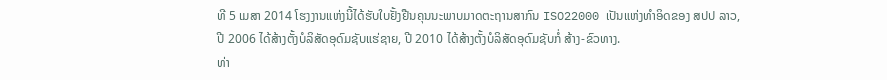ທີ 5 ເມສາ 2014 ໂຮງງານແຫ່ງນີ້ໄດ້ຮັບໃບຢັ້ງຢືນຄຸນນະພາບມາດຕະຖານສາກົນ ISO22000 ເປັນແຫ່ງທໍາອິດຂອງ ສປປ ລາວ, ປີ 2006 ໄດ້ສ້າງຕັ້ງບໍລິສັດອຸດົມຊັບແຮ່ຊາຍ, ປີ 2010 ໄດ້ສ້າງຕັ້ງບໍລິສັດອຸດົມຊັບກໍ່ ສ້າງ-ຂົວທາງ.
ທ່າ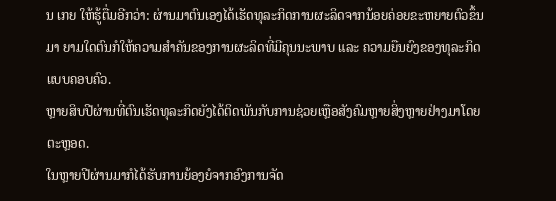ນ ເກຍ ໃຫ້ຮູ້ຕື່ມອີກວ່າ: ຜ່ານມາຕົນເອງໄດ້ເຮັດທຸລະກິດການຜະລິດຈາກນ້ອຍຄ່ອຍຂະຫຍາຍຕົວຂຶ້ນມາ ຍາມໃດຕົນກໍໃຫ້ຄວາມສໍາຄັນຂອງການຜະລິດທີ່ມີຄຸນນະພາບ ແລະ ຄວາມຍືນຍົງຂອງທຸລະກິດແບບຄອບຄົວ.
ຫຼາຍສິບປີຜ່ານທີ່ຕົນເຮັດທຸລະກິດຍັງໄດ້ຕິດພັນກັບການຊ່ວຍເຫຼືອສັງຄົມຫຼາຍສິ່ງຫຼາຍຢ່າງມາໂດຍຕະຫຼອດ.
ໃນຫຼາຍປີຜ່ານມາກໍໄດ້ຮັບການຍ້ອງຍໍຈາກອົງການຈັດ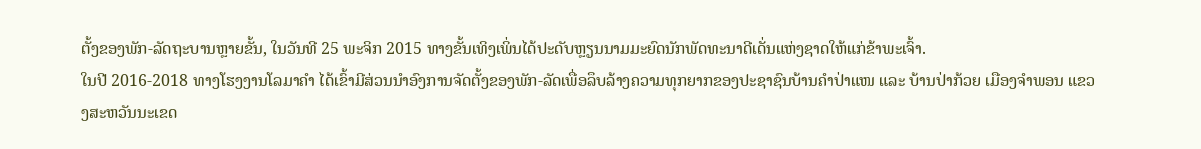ຕັ້ງຂອງພັກ-ລັດຖະບານຫຼາຍຂັ້ນ, ໃນວັນທີ 25 ພະຈິກ 2015 ທາງຂັ້ນເທິງເພິ່ນໄດ້ປະດັບຫຼຽນນາມມະຍົດນັກພັດທະນາດີເດັ່ນແຫ່ງຊາດໃຫ້ແກ່ຂ້າພະເຈົ້າ.
ໃນປີ 2016-2018 ທາງໂຮງງານໂລມາຄໍາ ໄດ້ເຂົ້າມີສ່ວນນຳອົງການຈັດຕັ້ງຂອງພັກ-ລັດເພື່ອລຶບລ້າງຄວາມທຸກຍາກຂອງປະຊາຊົນບ້ານຄຳປ່າແໜ ແລະ ບ້ານປ່າກ້ວຍ ເມືອງຈຳພອນ ແຂວງສະຫວັນນະເຂດ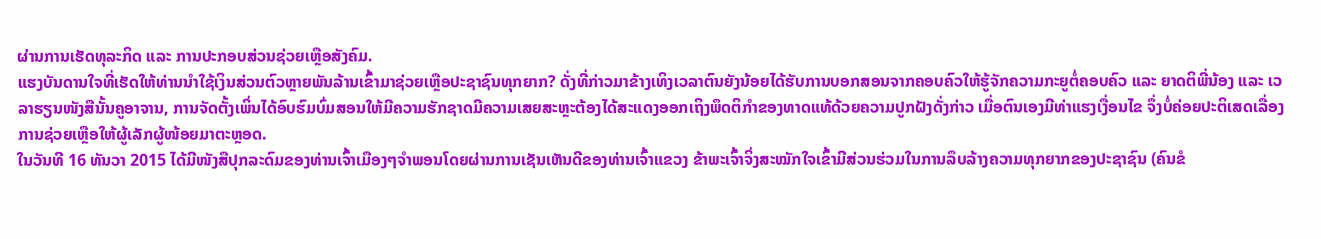ຜ່ານການເຮັດທຸລະກິດ ແລະ ການປະກອບສ່ວນຊ່ວຍເຫຼືອສັງຄົມ.
ແຮງບັນດານໃຈທີ່ເຮັດໃຫ້ທ່ານນໍາໃຊ້ເງິນສ່ວນຕົວຫຼາຍພັນລ້ານເຂົ້າມາຊ່ວຍເຫຼືອປະຊາຊົນທຸກຍາກ? ດັ່ງທີ່ກ່າວມາຂ້າງເທິງເວລາຕົນຍັງນ້ອຍໄດ້ຮັບການບອກສອນຈາກຄອບຄົວໃຫ້ຮູ້ຈັກຄວາມກະຍູຕໍ່ຄອບຄົວ ແລະ ຍາດຕິພີ່ນ້ອງ ແລະ ເວລາຮຽນໜັງສືນັ້ນຄູອາຈານ, ການຈັດຕັ້ງເພິ່ນໄດ້ອົບຮົມບົ່ມສອນໃຫ້ມີຄວາມຮັກຊາດມີຄວາມເສຍສະຫຼະຕ້ອງໄດ້ສະແດງອອກເຖິງພຶດຕິກໍາຂອງທາດແທ້ດ້ວຍຄວາມປູກຝັງດັ່ງກ່າວ ເມື່ອຕົນເອງມີທ່າແຮງເງື່ອນໄຂ ຈຶ່ງບໍ່ຄ່ອຍປະຕິເສດເລື່ອງການຊ່ວຍເຫຼືອໃຫ້ຜູ້ເລັກຜູ້ໜ້ອຍມາຕະຫຼອດ.
ໃນວັນທີ 16 ທັນວາ 2015 ໄດ້ມີໜັງສືປຸກລະດົມຂອງທ່ານເຈົ້າເມືອງໆຈໍາພອນໂດຍຜ່ານການເຊັນເຫັນດີຂອງທ່ານເຈົ້າແຂວງ ຂ້າພະເຈົ້າຈິ່ງສະໝັກໃຈເຂົ້າມີສ່ວນຮ່ວມໃນການລຶບລ້າງຄວາມທຸກຍາກຂອງປະຊາຊົນ (ຄົນຂໍ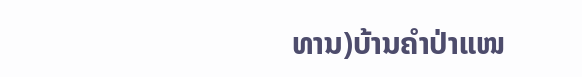ທານ)ບ້ານຄໍາປ່າແໜ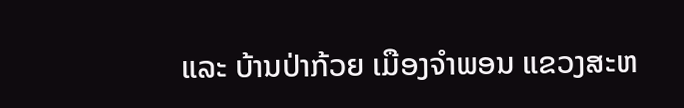ແລະ ບ້ານປ່າກ້ວຍ ເມືອງຈໍາພອນ ແຂວງສະຫ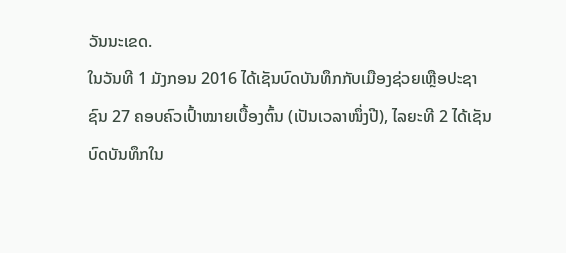ວັນນະເຂດ.
ໃນວັນທີ 1 ມັງກອນ 2016 ໄດ້ເຊັນບົດບັນທຶກກັບເມືອງຊ່ວຍເຫຼືອປະຊາຊົນ 27 ຄອບຄົວເປົ້າໝາຍເບື້ອງຕົ້ນ (ເປັນເວລາໜຶ່ງປີ), ໄລຍະທີ 2 ໄດ້ເຊັນບົດບັນທຶກໃນ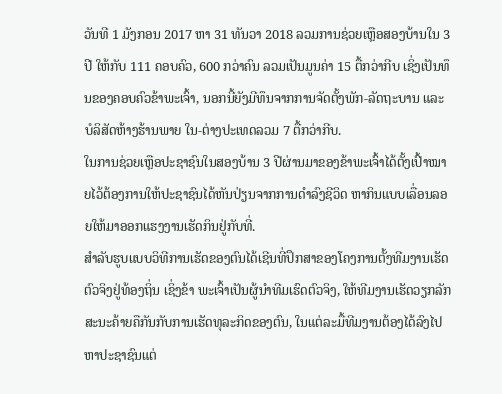ວັນທີ 1 ມັງກອນ 2017 ຫາ 31 ທັນວາ 2018 ລວມການຊ່ວຍເຫຼືອສອງບ້ານໃນ 3 ປີ ໃຫ້ກັບ 111 ຄອບຄົວ, 600 ກວ່າຄົນ ລວມເປັນມູນຄ່າ 15 ຕື້ກວ່າກີບ ເຊິ່ງເປັນທຶນຂອງຄອບຄົວຂ້າພະເຈົ້າ, ນອກນີ້ຍັງມີທຶນຈາກການຈັດຕັ້ງພັກ-ລັດຖະບານ ແລະບໍລິສັດຫ້າງຮ້ານພາຍ ໃນ-ຕ່າງປະເທດລວມ 7 ຕື້ກວ່າກີບ.
ໃນການຊ່ວຍເຫຼືອປະຊາຊົນໃນສອງບ້ານ 3 ປີຜ່ານມາຂອງຂ້າພະເຈົ້າໄດ້ຕັ້ງເປົ້າໝາຍໄວ້ຕ້ອງການໃຫ້ປະຊາຊົນໄດ້ຫັນປ່ຽນຈາກການດໍາລົງຊີວິດ ຫາກິນແບບເລື່ອນລອຍໃຫ້ມາອອກແຮງງານເຮັດກິນຢູ່ກັບທີ່.
ສໍາລັບຮູບແບບວິທີການເຮັດຂອງຕົນໄດ້ເຊີນທີ່ປຶກສາຂອງໂຄງການຕັ້ງທີມງານເຮັດຕົວຈິງຢູ່ທ້ອງຖິ່ນ ເຊິ່ງຂ້າ ພະເຈົ້າເປັນຜູ້ນໍາທີມເຮົດຕົວຈິງ, ໃຫ້ທີມງານເຮັດວຽກລັກສະນະຄ້າຍຄືກັນກັບການເຮັດທຸລະກິດຂອງຕົນ, ໃນແຕ່ລະມື້ທີມງານຕ້ອງໄດ້ລົງໄປຫາປະຊາຊົນແຕ່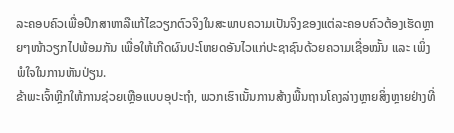ລະຄອບຄົວເພື່ອປຶກສາຫາລືແກ້ໄຂວຽກຕົວຈິງໃນສະພາບຄວາມເປັນຈິງຂອງແຕ່ລະຄອບຄົວຕ້ອງເຮັດຫຼາຍໆໜ້າວຽກໄປພ້ອມກັນ ເພື່ອໃຫ້ເກີດຜົນປະໂຫຍດອັນໄວແກ່ປະຊາຊົນດ້ວຍຄວາມເຊື່ອໝັ້ນ ແລະ ເພິ່ງພໍໃຈໃນການຫັນປ່ຽນ.
ຂ້າພະເຈົ້າຫຼີກໃຫ້ການຊ່ວຍເຫຼືອແບບອຸປະຖໍາ, ພວກເຮົາເນັ້ນການສ້າງພື້ນຖານໂຄງລ່າງຫຼາຍສິ່ງຫຼາຍຢ່າງທີ່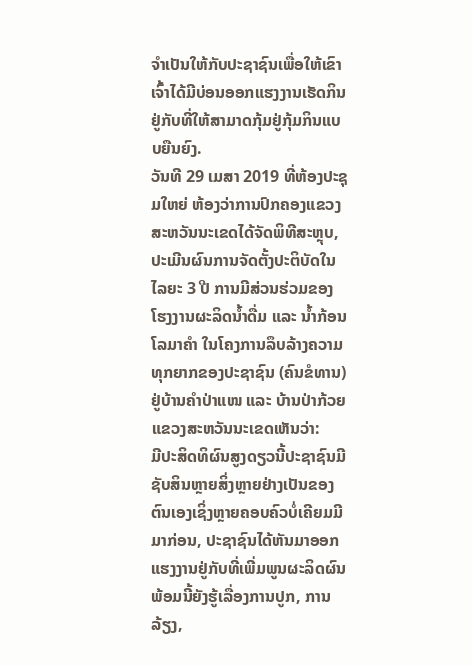ຈໍາເປັນໃຫ້ກັບປະຊາຊົນເພື່ອໃຫ້ເຂົາເຈົ້າໄດ້ມີບ່ອນອອກແຮງງານເຮັດກິນຢູ່ກັບທີ່ໃຫ້ສາມາດກຸ້ມຢູ່ກຸ້ມກິນແບບຍືນຍົງ.
ວັນທີ 29 ເມສາ 2019 ທີ່ຫ້ອງປະຊຸມໃຫຍ່ ຫ້ອງວ່າການປົກຄອງແຂວງສະຫວັນນະເຂດໄດ້ຈັດພິທີສະຫຼຸບ, ປະເມີນຜົນການຈັດຕັ້ງປະຕິບັດໃນໄລຍະ 3 ປີ ການມີສ່ວນຮ່ວມຂອງໂຮງງານຜະລິດນ້ຳດື່ມ ແລະ ນ້ຳກ້ອນໂລມາຄຳ ໃນໂຄງການລຶບລ້າງຄວາມທຸກຍາກຂອງປະຊາຊົນ (ຄົນຂໍທານ) ຢູ່ບ້ານຄຳປ່າແໜ ແລະ ບ້ານປ່າກ້ວຍ ແຂວງສະຫວັນນະເຂດເຫັນວ່າ:
ມີປະສິດທິຜົນສູງດຽວນີ້ປະຊາຊົນມີຊັບສິນຫຼາຍສິ່ງຫຼາຍຢ່າງເປັນຂອງຕົນເອງເຊິ່ງຫຼາຍຄອບຄົວບໍ່ເຄີຍມມີມາກ່ອນ, ປະຊາຊົນໄດ້ຫັນມາອອກແຮງງານຢູ່ກັບທີ່ເພີ່ມພູນຜະລິດຜົນ ພ້ອມນີ້ຍັງຮູ້ເລື່ອງການປູກ, ການລ້ຽງ,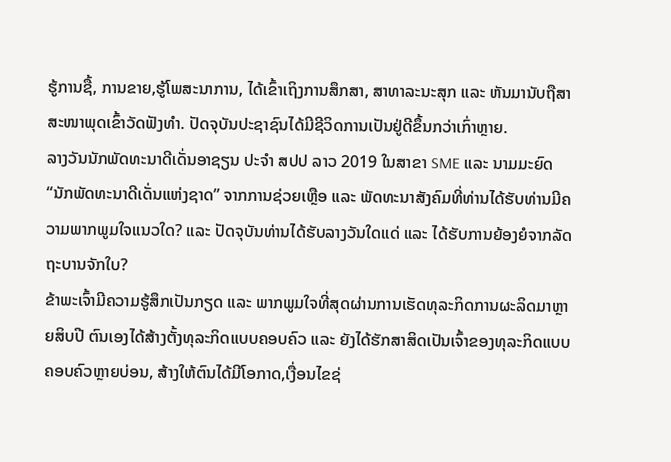ຮູ້ການຊື້, ການຂາຍ,ຮູ້ໂພສະນາການ, ໄດ້ເຂົ້າເຖິງການສຶກສາ, ສາທາລະນະສຸກ ແລະ ຫັນມານັບຖືສາສະໜາພຸດເຂົ້າວັດຟັງທໍາ. ປັດຈຸບັນປະຊາຊົນໄດ້ມີຊີວິດການເປັນຢູ່ດີຂຶ້ນກວ່າເກົ່າຫຼາຍ.
ລາງວັນນັກພັດທະນາດີເດັ່ນອາຊຽນ ປະຈຳ ສປປ ລາວ 2019 ໃນສາຂາ SME ແລະ ນາມມະຍົດ “ນັກພັດທະນາດີເດັ່ນແຫ່ງຊາດ” ຈາກການຊ່ວຍເຫຼືອ ແລະ ພັດທະນາສັງຄົມທີ່ທ່ານໄດ້ຮັບທ່ານມີຄວາມພາກພູມໃຈແນວໃດ? ແລະ ປັດຈຸບັນທ່ານໄດ້ຮັບລາງວັນໃດແດ່ ແລະ ໄດ້ຮັບການຍ້ອງຍໍຈາກລັດຖະບານຈັກໃບ?
ຂ້າພະເຈົ້າມີຄວາມຮູ້ສຶກເປັນກຽດ ແລະ ພາກພູມໃຈທີ່ສຸດຜ່ານການເຮັດທຸລະກິດການຜະລິດມາຫຼາຍສິບປີ ຕົນເອງໄດ້ສ້າງຕັ້ງທຸລະກິດແບບຄອບຄົວ ແລະ ຍັງໄດ້ຮັກສາສິດເປັນເຈົ້າຂອງທຸລະກິດແບບຄອບຄົວຫຼາຍບ່ອນ, ສ້າງໃຫ້ຕົນໄດ້ມີໂອກາດ,ເງື່ອນໄຂຊ່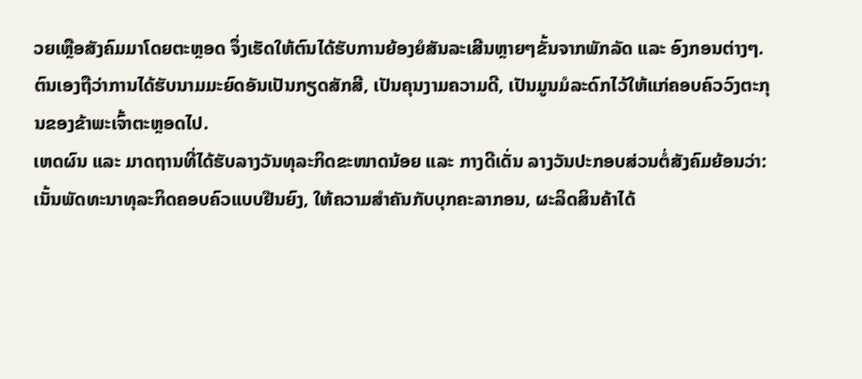ວຍເຫຼືອສັງຄົມມາໂດຍຕະຫຼອດ ຈຶ່ງເຮັດໃຫ້ຕົນໄດ້ຮັບການຍ້ອງຍໍສັນລະເສີນຫຼາຍໆຂັ້ນຈາກພັກລັດ ແລະ ອົງກອນຕ່າງໆ.
ຕົນເອງຖືວ່າການໄດ້ຮັບນາມມະຍົດອັນເປັນກຽດສັກສີ, ເປັນຄຸນງາມຄວາມດີ, ເປັນມູນມໍລະດົກໄວ້ໃຫ້ແກ່ຄອບຄົວວົງຕະກຸນຂອງຂ້າພະເຈົ້າຕະຫຼອດໄປ.
ເຫດຜົນ ແລະ ມາດຖານທີ່ໄດ້ຮັບລາງວັນທຸລະກິດຂະໜາດນ້ອຍ ແລະ ກາງດີເດັ່ນ ລາງວັນປະກອບສ່ວນຕໍ່ສັງຄົມຍ້ອນວ່າ:
ເນັ້ນພັດທະນາທຸລະກິດຄອບຄົວແບບຢືນຍົງ, ໃຫ້ຄວາມສຳຄັນກັບບຸກຄະລາກອນ, ຜະລິດສິນຄ້າໄດ້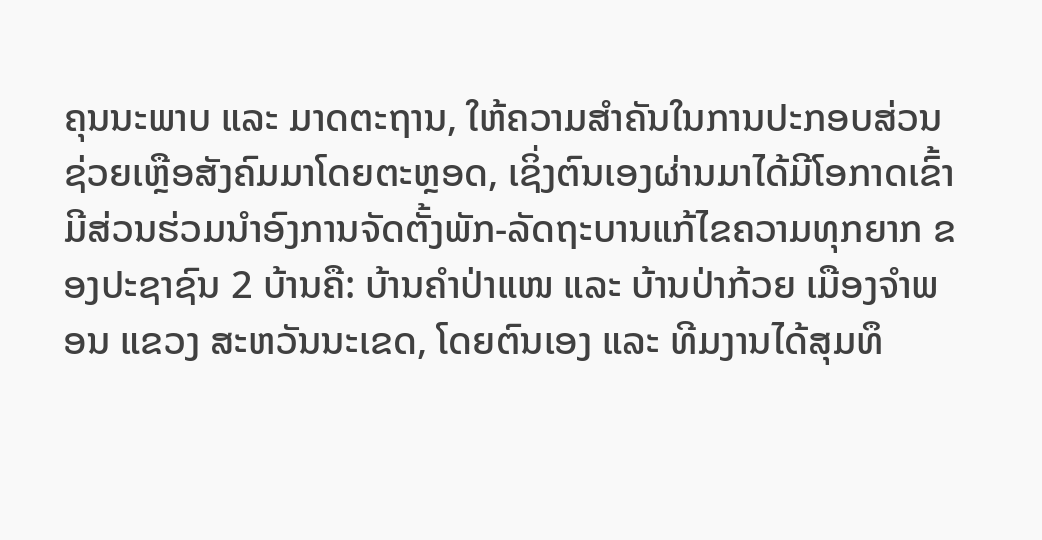ຄຸນນະພາບ ແລະ ມາດຕະຖານ, ໃຫ້ຄວາມສຳຄັນໃນການປະກອບສ່ວນຊ່ວຍເຫຼືອສັງຄົມມາໂດຍຕະຫຼອດ, ເຊິ່ງຕົນເອງຜ່ານມາໄດ້ມີໂອກາດເຂົ້າມີສ່ວນຮ່ວມນຳອົງການຈັດຕັ້ງພັກ-ລັດຖະບານແກ້ໄຂຄວາມທຸກຍາກ ຂອງປະຊາຊົນ 2 ບ້ານຄື: ບ້ານຄໍາປ່າແໜ ແລະ ບ້ານປ່າກ້ວຍ ເມືອງຈຳພອນ ແຂວງ ສະຫວັນນະເຂດ, ໂດຍຕົນເອງ ແລະ ທີມງານໄດ້ສຸມທຶ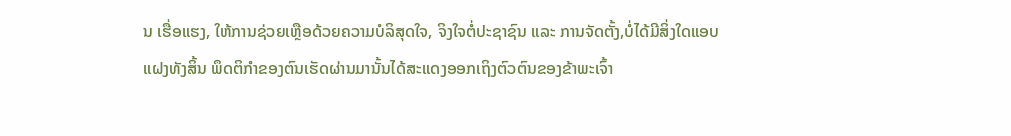ນ ເຮື່ອແຮງ, ໃຫ້ການຊ່ວຍເຫຼືອດ້ວຍຄວາມບໍລິສຸດໃຈ, ຈິງໃຈຕໍ່ປະຊາຊົນ ແລະ ການຈັດຕັ້ງ,ບໍ່ໄດ້ມີສິ່ງໃດແອບແຝງທັງສິ້ນ ພຶດຕິກໍາຂອງຕົນເຮັດຜ່ານມານັ້ນໄດ້ສະແດງອອກເຖິງຕົວຕົນຂອງຂ້າພະເຈົ້າ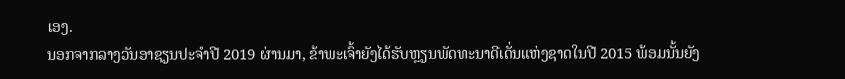ເອງ.
ນອກຈາກລາງວັນອາຊຽນປະຈຳປີ 2019 ຜ່ານມາ, ຂ້າພະເຈົ້າຍັງໄດ້ຮັບຫຼຽນພັດທະນາດີເດັ່ນແຫ່ງຊາດໃນປີ 2015 ພ້ອມນັ້ນຍັງ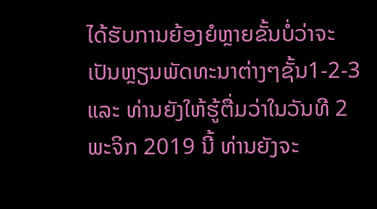ໄດ້ຮັບການຍ້ອງຍໍຫຼາຍຂັ້ນບໍ່ວ່າຈະເປັນຫຼຽນພັດທະນາຕ່າງໆຊັ້ນ1-2-3 ແລະ ທ່ານຍັງໃຫ້ຮູ້ຕື່ມວ່າໃນວັນທີ 2 ພະຈິກ 2019 ນີ້ ທ່ານຍັງຈະ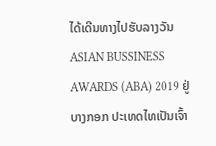ໄດ້ເດີນທາງໄປຮັບລາງວັນ ASIAN BUSSINESS AWARDS (ABA) 2019 ຢູ່ບາງກອກ ປະເທດໄທເປັນເຈົ້າ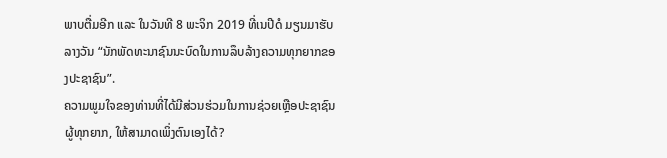ພາບຕື່ມອີກ ແລະ ໃນວັນທີ 8 ພະຈິກ 2019 ທີ່ເນປີດໍ ມຽນມາຮັບລາງວັນ “ນັກພັດທະນາຊົນນະບົດໃນການລຶບລ້າງຄວາມທຸກຍາກຂອງປະຊາຊົນ”.
ຄວາມພູມໃຈຂອງທ່ານທີ່ໄດ້ມີສ່ວນຮ່ວມໃນການຊ່ວຍເຫຼືອປະຊາຊົນຜູ້ທຸກຍາກ, ໃຫ້ສາມາດເພິ່ງຕົນເອງໄດ້?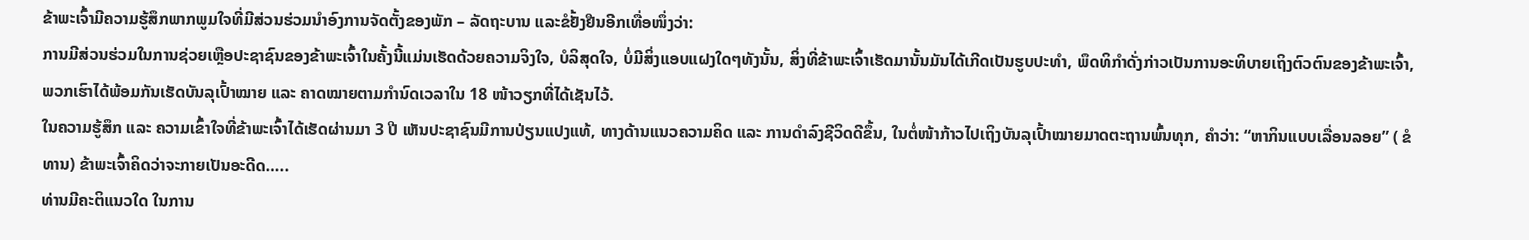ຂ້າພະເຈົ້າມີຄວາມຮູ້ສຶກພາກພູມໃຈທີ່ມີສ່ວນຮ່ວມນຳອົງການຈັດຕັ້ງຂອງພັກ – ລັດຖະບານ ແລະຂໍຢັ້ງຢືນອີກເທື່ອໜຶ່ງວ່າ:
ການມີສ່ວນຮ່ວມໃນການຊ່ວຍເຫຼືອປະຊາຊົນຂອງຂ້າພະເຈົ້າໃນຄັ້ງນີ້ແມ່ນເຮັດດ້ວຍຄວາມຈິງໃຈ, ບໍລິສຸດໃຈ, ບໍ່ມີສິ່ງແອບແຝງໃດໆທັງນັ້ນ, ສິ່ງທີ່ຂ້າພະເຈົ້າເຮັດມານັ້ນມັນໄດ້ເກີດເປັນຮູບປະທຳ, ພຶດທິກຳດັ່ງກ່າວເປັນການອະທິບາຍເຖິງຕົວຕົນຂອງຂ້າພະເຈົ້າ, ພວກເຮົາໄດ້ພ້ອມກັນເຮັດບັນລຸເປົ້າໝາຍ ແລະ ຄາດໝາຍຕາມກຳນົດເວລາໃນ 18 ໜ້າວຽກທີ່ໄດ້ເຊັນໄວ້.
ໃນຄວາມຮູ້ສຶກ ແລະ ຄວາມເຂົ້າໃຈທີ່ຂ້າພະເຈົ້າໄດ້ເຮັດຜ່ານມາ 3 ປີ ເຫັນປະຊາຊົນມີການປ່ຽນແປງແທ້, ທາງດ້ານແນວຄວາມຄິດ ແລະ ການດຳລົງຊີວິດດີຂຶ້ນ, ໃນຕໍ່ໜ້າກ້າວໄປເຖິງບັນລຸເປົ້າໝາຍມາດຕະຖານພົ້ນທຸກ, ຄຳວ່າ: “ຫາກິນແບບເລື່ອນລອຍ” ( ຂໍທານ) ຂ້າພະເຈົ້າຄິດວ່າຈະກາຍເປັນອະດີດ…..
ທ່ານມີຄະຕິແນວໃດ ໃນການ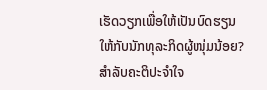ເຮັດວຽກເພື່ອໃຫ້ເປັນບົດຮຽນໃຫ້ກັບນັກທຸລະກິດຜູ້ໜຸ່ມນ້ອຍ?
ສໍາລັບຄະຕິປະຈໍາໃຈ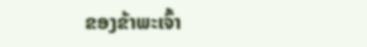ຂອງຂ້າພະເຈົ້າ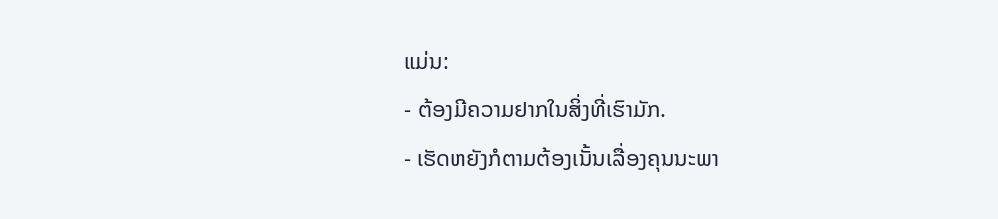ແມ່ນ:
- ຕ້ອງມີຄວາມຢາກໃນສິ່ງທີ່ເຮົາມັກ.
- ເຮັດຫຍັງກໍຕາມຕ້ອງເນັ້ນເລື່ອງຄຸນນະພາ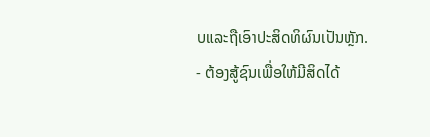ບແລະຖືເອົາປະສິດທິຜົນເປັນຫຼັກ.
- ຕ້ອງສູ້ຊົນເພື່ອໃຫ້ມີສິດໄດ້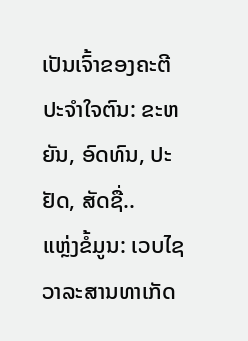ເປັນເຈົ້າຂອງຄະຕີປະຈຳໃຈຕົນ: ຂະຫຍັນ, ອົດທົນ, ປະຢັດ, ສັດຊື່..
ແຫຼ່ງຂໍ້ມູນ: ເວບໄຊວາລະສານທາເກັດ